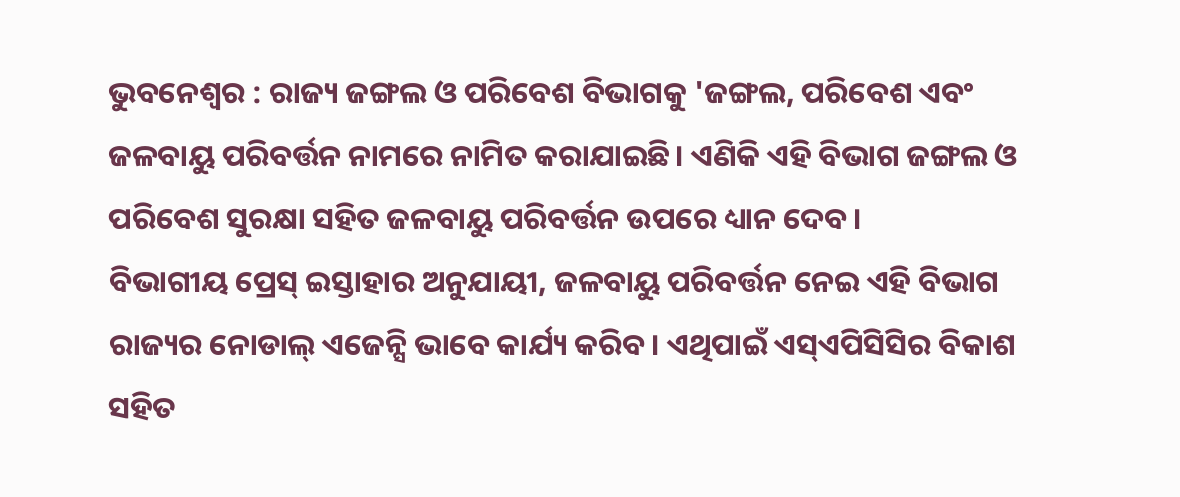ଭୁବନେଶ୍ବର : ରାଜ୍ୟ ଜଙ୍ଗଲ ଓ ପରିବେଶ ବିଭାଗକୁ 'ଜଙ୍ଗଲ, ପରିବେଶ ଏବଂ ଜଳବାୟୁ ପରିବର୍ତ୍ତନ ନାମରେ ନାମିତ କରାଯାଇଛି। ଏଣିକି ଏହି ବିଭାଗ ଜଙ୍ଗଲ ଓ ପରିବେଶ ସୁରକ୍ଷା ସହିତ ଜଳବାୟୁ ପରିବର୍ତ୍ତନ ଉପରେ ଧ୍ୟାନ ଦେବ।
ବିଭାଗୀୟ ପ୍ରେସ୍ ଇସ୍ତାହାର ଅନୁଯାୟୀ, ଜଳବାୟୁ ପରିବର୍ତ୍ତନ ନେଇ ଏହି ବିଭାଗ ରାଜ୍ୟର ନୋଡାଲ୍ ଏଜେନ୍ସି ଭାବେ କାର୍ଯ୍ୟ କରିବ। ଏଥିପାଇଁ ଏସ୍ଏପିସିସିର ବିକାଶ ସହିତ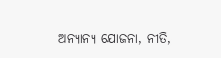ଅନ୍ୟାନ୍ୟ ଯୋଜନା, ନୀତି,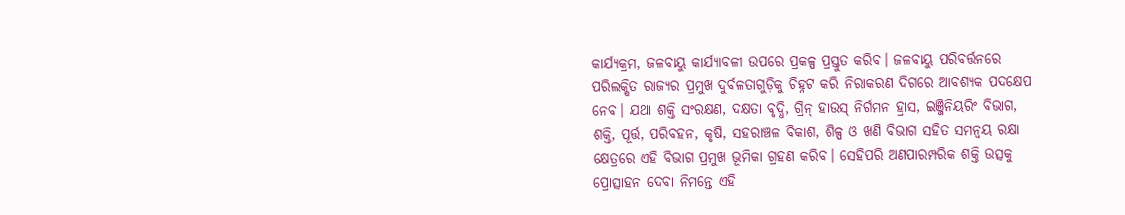କାର୍ଯ୍ୟକ୍ରମ, ଜଳବାୟୁ କାର୍ଯ୍ୟାବଳୀ ଉପରେ ପ୍ରକଳ୍ପ ପ୍ରସ୍ତୁତ କରିବ। ଜଳବାୟୁ ପରିବର୍ତ୍ତନରେ ପରିଲକ୍ଷିତ ରାଜ୍ୟର ପ୍ରମୁଖ ଦୁର୍ବଳତାଗୁଡ଼ିକୁ ଚିହ୍ନଟ କରି ନିରାକରଣ ଦିଗରେ ଆବଶ୍ୟକ ପଦକ୍ଷେପ ନେବ। ଯଥା ଶକ୍ତି ସଂରକ୍ଷଣ, ଦକ୍ଷତା ବୃଦ୍ଧି, ଗ୍ରିନ୍ ହାଉସ୍ ନିର୍ଗମନ ହ୍ରାସ, ଇଞ୍ଜିନିୟରିଂ ବିଭାଗ, ଶକ୍ତି, ପୂର୍ତ୍ତ, ପରିବହନ, କୃଷି, ସହରାଞ୍ଚଳ ବିକାଶ, ଶିଳ୍ପ ଓ ଖଣି ବିଭାଗ ସହିତ ସମନ୍ବୟ ରକ୍ଷା କ୍ଷେତ୍ରରେ ଏହି ବିଭାଗ ପ୍ରମୁଖ ଭୂମିକା ଗ୍ରହଣ କରିବ। ସେହିପରି ଅଣପାରମ୍ପରିକ ଶକ୍ତି ଉତ୍ସକୁ ପ୍ରୋତ୍ସାହନ ଦେବା ନିମନ୍ତେ ଏହି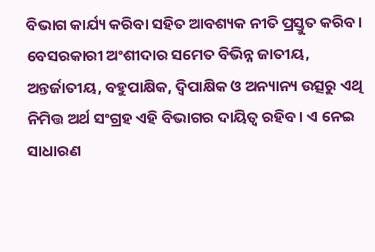ବିଭାଗ କାର୍ଯ୍ୟ କରିବା ସହିତ ଆବଶ୍ୟକ ନୀତି ପ୍ରସ୍ତୁତ କରିବ। ବେସରକାରୀ ଅଂଶୀଦାର ସମେତ ବିଭିନ୍ନ ଜାତୀୟ, ଅନ୍ତର୍ଜାତୀୟ, ବହୁପାକ୍ଷିକ, ଦ୍ବିପାକ୍ଷିକ ଓ ଅନ୍ୟାନ୍ୟ ଉତ୍ସରୁ ଏଥି ନିମିତ୍ତ ଅର୍ଥ ସଂଗ୍ରହ ଏହି ବିଭାଗର ଦାୟିତ୍ବ ରହିବ। ଏ ନେଇ ସାଧାରଣ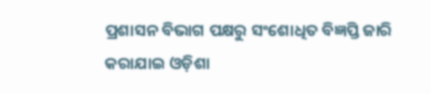ପ୍ରଶାସନ ବିଭାଗ ପକ୍ଷରୁ ସଂଶୋଧିତ ବିଜ୍ଞପ୍ତି ଜାରି କରାଯାଇ ଓଡ଼ିଶା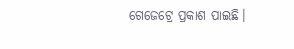ଗେଜେଟ୍ରେ ପ୍ରକାଶ ପାଇଛି।